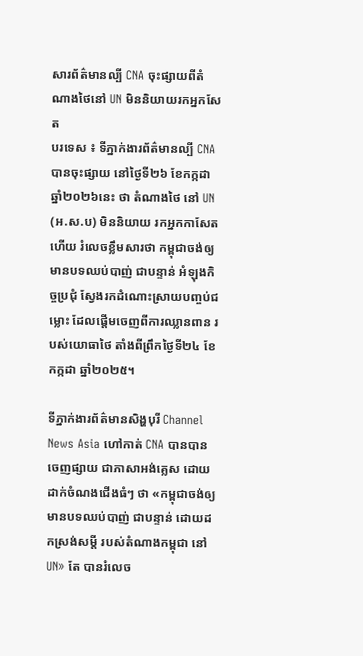សារព័ត៌មានល្បី CNA ចុះផ្សាយពីតំណាងថៃនៅ UN មិននិយាយរកអ្នកសែត
បរទេស ៖ ទីភ្នាក់ងារព័ត៌មានល្បី CNA បានចុះផ្សាយ នៅថ្ងៃទី២៦ ខែកក្កដា ឆ្នាំ២០២៦នេះ ថា តំណាងថៃ នៅ UN (អ.ស.ប) មិននិយាយ រកអ្នកកាសែត ហើយ រំលេចខ្លឹមសារថា កម្ពុជាចង់ឲ្យមានបទឈប់បាញ់ ជាបន្ទាន់ អំឡុងកិច្ចប្រជុំ ស្វែងរកដំណោះស្រាយបញ្ចប់ជម្លោះ ដែលផ្តើមចេញពីការឈ្លានពាន របស់យោធាថៃ តាំងពីព្រឹកថ្ងៃទី២៤ ខែកក្កដា ឆ្នាំ២០២៥។

ទីភ្នាក់ងារព័ត៌មានសិង្ហបុរី Channel News Asia ហៅកាត់ CNA បានបានចេញផ្សាយ ជាភាសាអង់គ្លេស ដោយដាក់ចំណងជើងធំៗ ថា «កម្ពុជាចង់ឲ្យមានបទឈប់បាញ់ ជាបន្ទាន់ ដោយដកស្រង់សម្តី របស់តំណាងកម្ពុជា នៅ UN» តែ បានរំលេច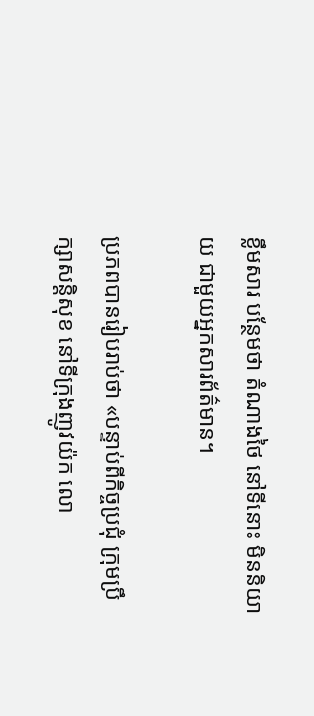ខ្លឹមសារ បន្ថែមថា តំណាងថៃ នៅទីនោះ មិននិយាយ ជាមួយអ្នកសារព័ត៌មាន។

ប្រភពបានរៀបរាប់ថា «បន្ទាប់ពីកិច្ចប្រជុំ ក្រុមប្រឹក្សាសន្តិសុខ នៅទីក្រុងញូវយ៉ក លោ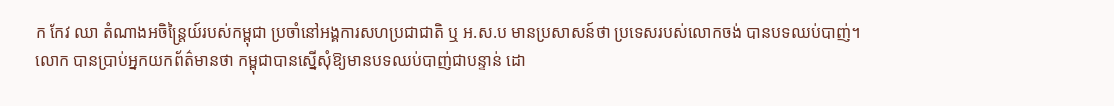ក កែវ ឈា តំណាងអចិន្ត្រៃយ៍របស់កម្ពុជា ប្រចាំនៅអង្គការសហប្រជាជាតិ ឬ អ.ស.ប មានប្រសាសន៍ថា ប្រទេសរបស់លោកចង់ បានបទឈប់បាញ់។ លោក បានប្រាប់អ្នកយកព័ត៌មានថា កម្ពុជាបានស្នើសុំឱ្យមានបទឈប់បាញ់ជាបន្ទាន់ ដោ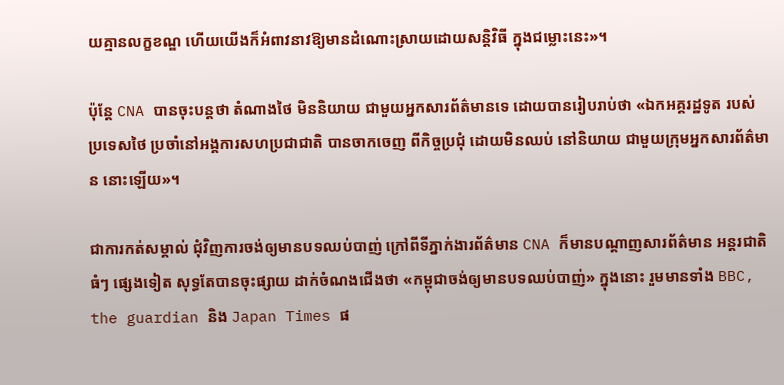យគ្មានលក្ខខណ្ឌ ហើយយើងក៏អំពាវនាវឱ្យមានដំណោះស្រាយដោយសន្តិវិធី ក្នុងជម្លោះនេះ»។

ប៉ុន្តែ CNA បានចុះបន្តថា តំណាងថៃ មិននិយាយ ជាមួយអ្នកសារព័ត៌មានទេ ដោយបានរៀបរាប់ថា «ឯកអគ្គរដ្ឋទូត របស់ប្រទេសថៃ ប្រចាំនៅអង្គការសហប្រជាជាតិ បានចាកចេញ ពីកិច្ចប្រជុំ ដោយមិនឈប់ នៅនិយាយ ជាមួយក្រុមអ្នកសារព័ត៌មាន នោះឡើយ»។

ជាការកត់សម្គាល់ ជុំវិញការចង់ឲ្យមានបទឈប់បាញ់ ក្រៅពីទីភ្នាក់ងារព័ត៌មាន CNA ក៏មានបណ្តាញសារព័ត៌មាន អន្តរជាតិធំៗ ផ្សេងទៀត សុទ្ធតែបានចុះផ្សាយ ដាក់ចំណងជើងថា «កម្ពុជាចង់ឲ្យមានបទឈប់បាញ់» ក្នុងនោះ រួមមានទាំង BBC, the guardian និង Japan Times ផ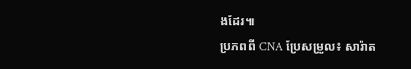ងដែរ៕
ប្រភពពី CNA ប្រែសម្រួល៖ សារ៉ាត